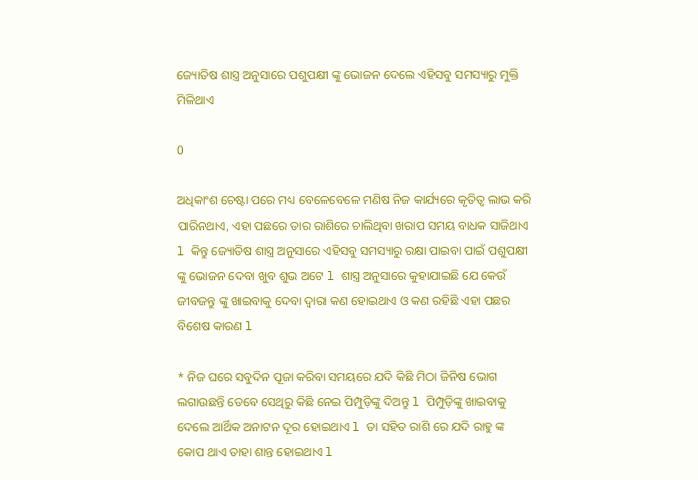ଜ୍ୟୋତିଷ ଶାସ୍ତ୍ର ଅନୁସାରେ ପଶୁପକ୍ଷୀ ଙ୍କୁ ଭୋଜନ ଦେଲେ ଏହିସବୁ ସମସ୍ୟାରୁ ମୁକ୍ତି ମିଳିଥାଏ

0

ଅଧିକାଂଶ ଚେଷ୍ଟା ପରେ ମଧ୍ୟ ବେଳେବେଳେ ମଣିଷ ନିଜ କାର୍ଯ୍ୟରେ କୃତିତ୍ୱ ଲାଭ କରି ପାରିନଥାଏ, ଏହା ପଛରେ ତାର ରାଶିରେ ଚାଲିଥିବା ଖରାପ ସମୟ ବାଧକ ସାଜିଥାଏ l କିନ୍ତୁ ଜ୍ୟୋତିଷ ଶାସ୍ତ୍ର ଅନୁସାରେ ଏହିସବୁ ସମସ୍ୟାରୁ ରକ୍ଷା ପାଇବା ପାଇଁ ପଶୁପକ୍ଷୀ ଙ୍କୁ ଭୋଜନ ଦେବା ଖୁବ ଶୁଭ ଅଟେ l ଶାସ୍ତ୍ର ଅନୁସାରେ କୁହାଯାଇଛି ଯେ କେଉଁ ଜୀବଜନ୍ତୁ ଙ୍କୁ ଖାଇବାକୁ ଦେବା ଦ୍ୱାରା କଣ ହୋଇଥାଏ ଓ କଣ ରହିଛି ଏହା ପଛର ବିଶେଷ କାରଣ l

* ନିଜ ଘରେ ସବୁଦିନ ପୂଜା କରିବା ସମୟରେ ଯଦି କିଛି ମିଠା ଜିନିଷ ଭୋଗ ଲଗାଉଛନ୍ତି ତେବେ ସେଥିରୁ କିଛି ନେଇ ପିମ୍ପୁଡ଼ିଙ୍କୁ ଦିଅନ୍ତୁ l ପିମ୍ପୁଡ଼ିଙ୍କୁ ଖାଇବାକୁ ଦେଲେ ଆର୍ଥିକ ଅନାଟନ ଦୂର ହୋଇଥାଏ l ତା ସହିତ ରାଶି ରେ ଯଦି ରାହୁ ଙ୍କ କୋପ ଥାଏ ତାହା ଶାନ୍ତ ହୋଇଥାଏ l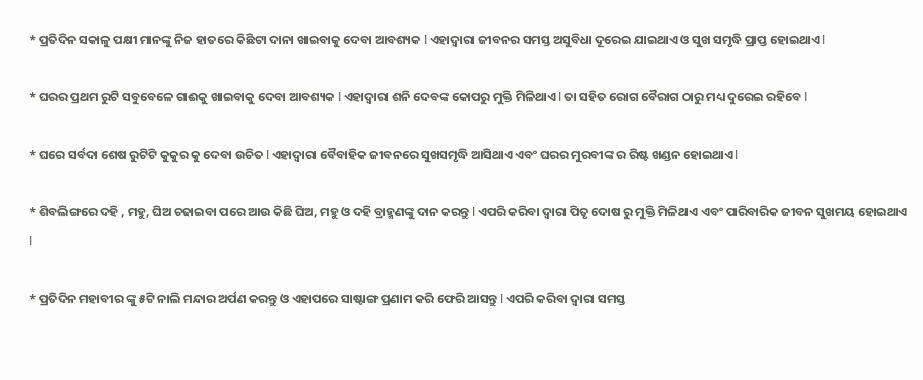* ପ୍ରତିଦିନ ସକାଳୁ ପକ୍ଷୀ ମାନଙ୍କୁ ନିଜ ହାତରେ କିଛିଟା ଦାନା ଖାଇବାକୁ ଦେବା ଆବଶ୍ୟକ l ଏହାଦ୍ୱାରା ଜୀବନର ସମସ୍ତ ଅସୁବିଧା ଦୂରେଇ ଯାଇଥାଏ ଓ ସୁଖ ସମୃଦ୍ଧି ପ୍ରାପ୍ତ ହୋଇଥାଏ l

* ଘରର ପ୍ରଥମ ରୁଟି ସବୁବେଳେ ଗାଈକୁ ଖାଇବାକୁ ଦେବା ଆବଶ୍ୟକ l ଏହାଦ୍ୱାରା ଶନି ଦେବଙ୍କ କୋପରୁ ମୁକ୍ତି ମିଳିଥାଏ l ତା ସହିତ ରୋଗ ବୈରାଗ ଠାରୁ ମଧ୍ୟ ଦୁରେଇ ରହିବେ l

* ଘରେ ସର୍ବଦା ଶେଷ ରୁଟିଟି କୁକୁର କୁ ଦେବା ଉଚିତ l ଏହାଦ୍ୱାରା ବୈବାହିକ ଜୀବନରେ ସୁଖସମୃଦ୍ଧି ଆସିଥାଏ ଏବଂ ଘରର ମୁରବୀଙ୍କ ର ରିଷ୍ଟ ଖଣ୍ଡନ ହୋଇଥାଏ l

* ଶିବଲିଙ୍ଗରେ ଦହି , ମହୁ, ଘିଅ ଚଢାଇବା ପରେ ଆଉ କିଛି ଘିଅ, ମହୁ ଓ ଦହି ବ୍ରାହ୍ମଣଙ୍କୁ ଦାନ କରନ୍ତୁ l ଏପରି କରିବା ଦ୍ୱାରା ପିତୃ ଦୋଷ ରୁ ମୁକ୍ତି ମିଳିଥାଏ ଏବଂ ପାରିବାରିକ ଜୀବନ ସୁଖମୟ ହୋଇଥାଏ l

* ପ୍ରତିଦିନ ମହାବୀର ଙ୍କୁ ୫ଟି ନାଲି ମନ୍ଦାର ଅର୍ପଣ କରନ୍ତୁ ଓ ଏହାପରେ ସାଷ୍ଟାଙ୍ଗ ପ୍ରଣାମ କରି ଫେରି ଆସନ୍ତୁ l ଏପରି କରିବା ଦ୍ୱାରା ସମସ୍ତ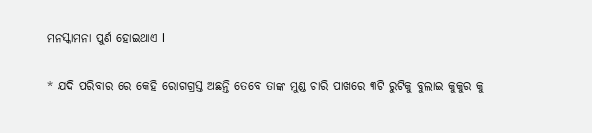ମନସ୍କାମନା ପୁର୍ଣ ହୋଇଥାଏ l

* ଯଦି ପରିବାର ରେ କେହି ରୋଗଗ୍ରସ୍ତ ଅଛନ୍ତି ତେବେ ତାଙ୍କ ମୁଣ୍ଡ ଚାରି ପାଖରେ ୩ଟି ରୁଟିକୁ ବୁଲାଇ କୁକୁର କୁ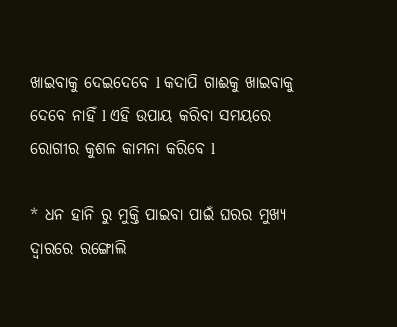ଖାଇବାକୁ ଦେଇଦେବେ l କଦାପି ଗାଈକୁ ଖାଇବାକୁ ଦେବେ ନାହିଁ l ଏହି ଉପାୟ କରିବା ସମୟରେ ରୋଗୀର କୁଶଳ କାମନା କରିବେ l

* ଧନ ହାନି ରୁ ମୁକ୍ତି ପାଇବା ପାଇଁ ଘରର ମୁଖ୍ୟ ଦ୍ୱାରରେ ରଙ୍ଗୋଲି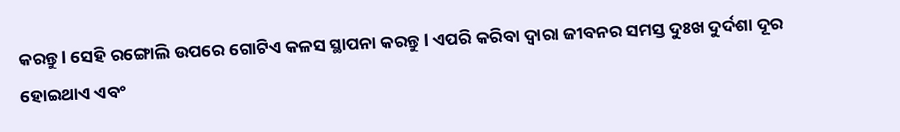କରନ୍ତୁ l ସେହି ରଙ୍ଗୋଲି ଉପରେ ଗୋଟିଏ କଳସ ସ୍ଥାପନା କରନ୍ତୁ l ଏପରି କରିବା ଦ୍ୱାରା ଜୀବନର ସମସ୍ତ ଦୁଃଖ ଦୁର୍ଦଶା ଦୂର ହୋଇଥାଏ ଏବଂ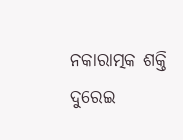ନକାରାତ୍ମକ ଶକ୍ତି ଦୁରେଇ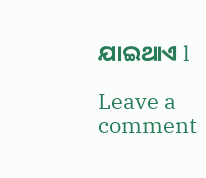ଯାଇଥାଏ l

Leave a comment